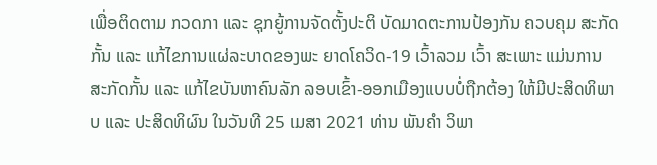ເພື່ອຕິດຕາມ ກວດກາ ແລະ ຊຸກຍູ້ການຈັດຕັ້ງປະຕິ ບັດມາດຕະການປ້ອງກັນ ຄວບຄຸມ ສະກັດກັ້ນ ແລະ ແກ້ໄຂການແຜ່ລະບາດຂອງພະ ຍາດໂຄວິດ-19 ເວົ້າລວມ ເວົ້າ ສະເພາະ ແມ່ນການສະກັດກັ້ນ ແລະ ແກ້ໄຂບັນຫາຄົນລັກ ລອບເຂົ້າ-ອອກເມືອງແບບບໍ່ຖືກຕ້ອງ ໃຫ້ມີປະສິດທິພາບ ແລະ ປະສິດທິຜົນ ໃນວັນທີ 25 ເມສາ 2021 ທ່ານ ພັນຄຳ ວິພາ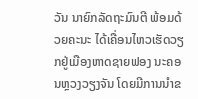ວັນ ນາຍົກລັດຖະມົນຕີ ພ້ອມດ້ວຍຄະນະ ໄດ້ເຄື່ອນໄຫວເຮັດວຽກຢູ່ເມືອງຫາດຊາຍຟອງ ນະຄອນຫຼວງວຽງຈັນ ໂດຍມີການນຳຂ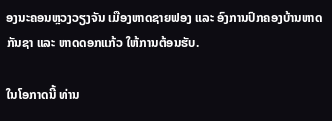ອງນະຄອນຫຼວງວຽງຈັນ ເມືອງຫາດຊາຍຟອງ ແລະ ອົງການປົກຄອງບ້ານຫາດກັນຊາ ແລະ ຫາດດອກແກ້ວ ໃຫ້ການຕ້ອນຮັບ.

ໃນໂອກາດນີ້ ທ່ານ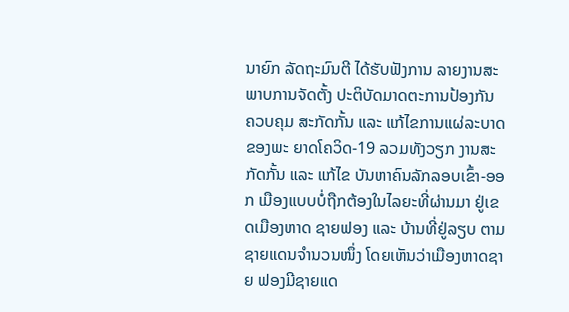ນາຍົກ ລັດຖະມົນຕີ ໄດ້ຮັບຟັງການ ລາຍງານສະພາບການຈັດຕັ້ງ ປະຕິບັດມາດຕະການປ້ອງກັນ ຄວບຄຸມ ສະກັດກັ້ນ ແລະ ແກ້ໄຂການແຜ່ລະບາດຂອງພະ ຍາດໂຄວິດ-19 ລວມທັງວຽກ ງານສະກັດກັ້ນ ແລະ ແກ້ໄຂ ບັນຫາຄົນລັກລອບເຂົ້າ-ອອກ ເມືອງແບບບໍ່ຖືກຕ້ອງໃນໄລຍະທີ່ຜ່ານມາ ຢູ່ເຂດເມືອງຫາດ ຊາຍຟອງ ແລະ ບ້ານທີ່ຢູ່ລຽບ ຕາມຊາຍແດນຈຳນວນໜຶ່ງ ໂດຍເຫັນວ່າເມືອງຫາດຊາຍ ຟອງມີຊາຍແດ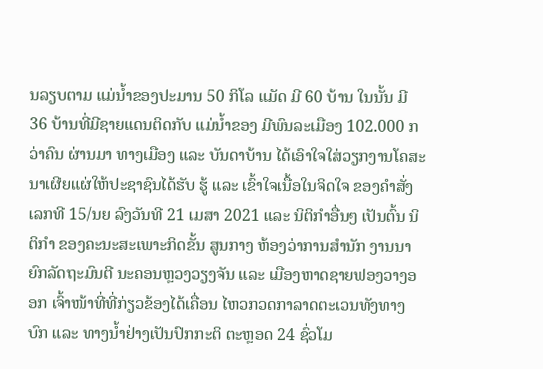ນລຽບຕາມ ແມ່ນໍ້າຂອງປະມານ 50 ກິໂລ ແມັດ ມີ 60 ບ້ານ ໃນນັ້ນ ມີ 36 ບ້ານທີ່ມີຊາຍແດນຕິດກັບ ແມ່ນໍ້າຂອງ ມີພົນລະເມືອງ 102.000 ກວ່າຄົນ ຜ່ານມາ ທາງເມືອງ ແລະ ບັນດາບ້ານ ໄດ້ເອົາໃຈໃສ່ວຽກງານໂຄສະ ນາເຜີຍແຜ່ໃຫ້ປະຊາຊົນໄດ້ຮັບ ຮູ້ ແລະ ເຂົ້າໃຈເນື້ອໃນຈິດໃຈ ຂອງຄຳສັ່ງ ເລກທີ 15/ນຍ ລົງວັນທີ 21 ເມສາ 2021 ແລະ ນິຕິກຳອື່ນໆ ເປັນຕົ້ນ ນິຕິກຳ ຂອງຄະນະສະເພາະກິດຂັ້ນ ສູນກາງ ຫ້ອງວ່າການສຳນັກ ງານນາຍົກລັດຖະມົນຕີ ນະຄອນຫຼວງວຽງຈັນ ແລະ ເມືອງຫາດຊາຍຟອງວາງອອກ ເຈົ້າໜ້າທີ່ທີ່ກ່ຽວຂ້ອງໄດ້ເຄື່ອນ ໄຫວກວດກາລາດຕະເວນທັງທາງບົກ ແລະ ທາງນໍ້າຢ່າງເປັນປົກກະຕິ ຕະຫຼອດ 24 ຊົ່ວໂມ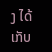ງ ໄດ້ເກັບ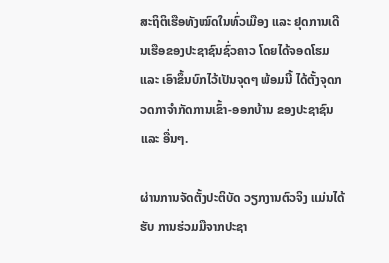ສະຖິຕິເຮືອທັງໝົດໃນທົ່ວເມືອງ ແລະ ຢຸດການເດີນເຮືອຂອງປະຊາຊົນຊົ່ວຄາວ ໂດຍໄດ້ຈອດໂຮມ ແລະ ເອົາຂຶ້ນບົກໄວ້ເປັນຈຸດໆ ພ້ອມນີ້ ໄດ້ຕັ້ງຈຸດກວດກາຈຳກັດການເຂົ້າ-ອອກບ້ານ ຂອງປະຊາຊົນ ແລະ ອື່ນໆ.

ຜ່ານການຈັດຕັ້ງປະຕິບັດ ວຽກງານຕົວຈິງ ແມ່ນໄດ້ຮັບ ການຮ່ວມມືຈາກປະຊາ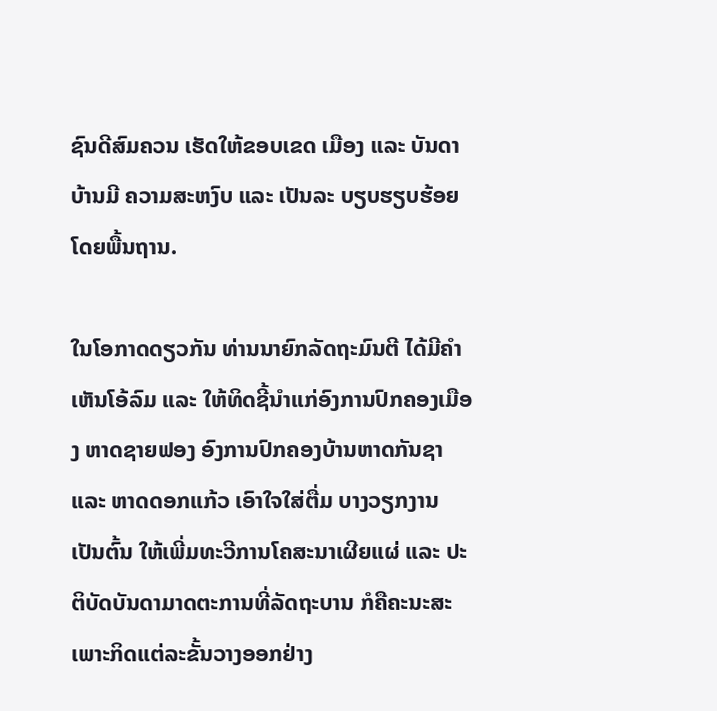ຊົນດີສົມຄວນ ເຮັດໃຫ້ຂອບເຂດ ເມືອງ ແລະ ບັນດາບ້ານມີ ຄວາມສະຫງົບ ແລະ ເປັນລະ ບຽບຮຽບຮ້ອຍໂດຍພື້ນຖານ.

ໃນໂອກາດດຽວກັນ ທ່ານນາຍົກລັດຖະມົນຕີ ໄດ້ມີຄຳເຫັນໂອ້ລົມ ແລະ ໃຫ້ທິດຊີ້ນຳແກ່ອົງການປົກຄອງເມືອງ ຫາດຊາຍຟອງ ອົງການປົກຄອງບ້ານຫາດກັນຊາ ແລະ ຫາດດອກແກ້ວ ເອົາໃຈໃສ່ຕື່ມ ບາງວຽກງານ ເປັນຕົ້ນ ໃຫ້ເພີ່ມທະວີການໂຄສະນາເຜີຍແຜ່ ແລະ ປະຕິບັດບັນດາມາດຕະການທີ່ລັດຖະບານ ກໍຄືຄະນະສະເພາະກິດແຕ່ລະຂັ້ນວາງອອກຢ່າງ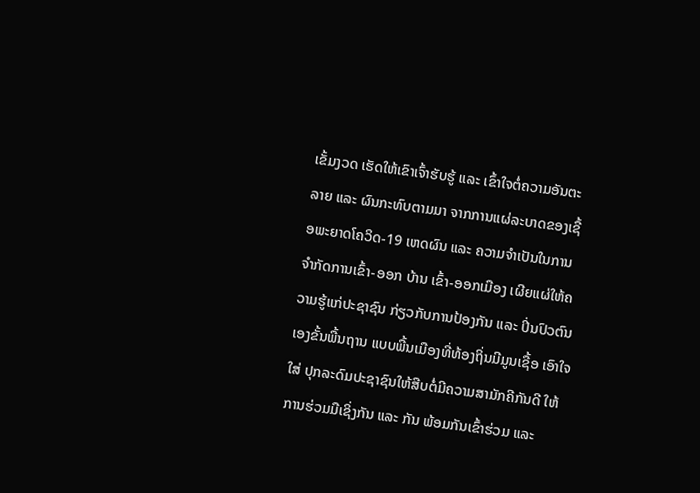ເຂັ້ມງວດ ເຮັດໃຫ້ເຂົາເຈົ້າຮັບຮູ້ ແລະ ເຂົ້າໃຈຕໍ່ຄວາມອັນຕະລາຍ ແລະ ຜົນກະທົບຕາມມາ ຈາກການແຜ່ລະບາດຂອງເຊື້ອພະຍາດໂຄວິດ-19 ເຫດຜົນ ແລະ ຄວາມຈຳເປັນໃນການຈຳກັດການເຂົ້າ-ອອກ ບ້ານ ເຂົ້າ-ອອກເມືອງ ເຜີຍແຜ່ໃຫ້ຄວາມຮູ້ແກ່ປະຊາຊົນ ກ່ຽວກັບການປ້ອງກັນ ແລະ ປິ່ນປົວຕົນເອງຂັ້ນພື້ນຖານ ແບບພື້ນເມືອງທີ່ທ້ອງຖິ່ນມີມູນເຊື້ອ ເອົາໃຈໃສ່ ປຸກລະດົມປະຊາຊົນໃຫ້ສືບຕໍ່ມີຄວາມສາມັກຄີກັນດີ ໃຫ້ການຮ່ວມມືເຊິ່ງກັນ ແລະ ກັນ ພ້ອມກັນເຂົ້າຮ່ວມ ແລະ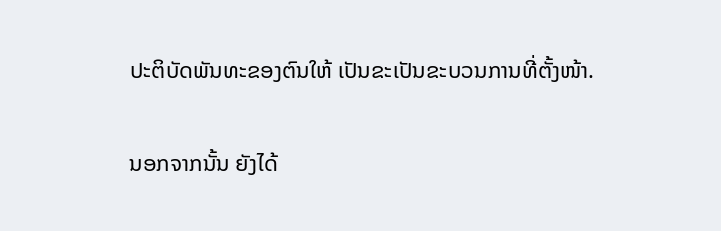ປະຕິບັດພັນທະຂອງຕົນໃຫ້ ເປັນຂະເປັນຂະບວນການທີ່ຕັ້ງໜ້າ.

ນອກຈາກນັ້ນ ຍັງໄດ້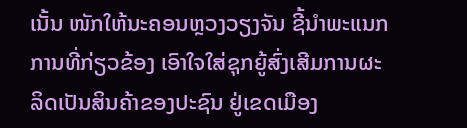ເນັ້ນ ໜັກໃຫ້ນະຄອນຫຼວງວຽງຈັນ ຊີ້ນຳພະແນກການທີ່ກ່ຽວຂ້ອງ ເອົາໃຈໃສ່ຊຸກຍູ້ສົ່ງເສີມການຜະລິດເປັນສິນຄ້າຂອງປະຊົນ ຢູ່ເຂດເມືອງ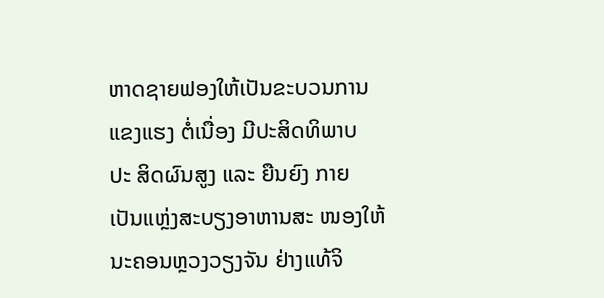ຫາດຊາຍຟອງໃຫ້ເປັນຂະບວນການແຂງແຮງ ຕໍ່ເນື່ອງ ມີປະສິດທິພາບ ປະ ສິດຜົນສູງ ແລະ ຍືນຍົງ ກາຍ ເປັນແຫຼ່ງສະບຽງອາຫານສະ ໜອງໃຫ້ນະຄອນຫຼວງວຽງຈັນ ຢ່າງແທ້ຈິ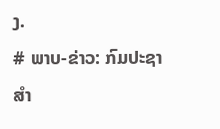ງ.
# ພາບ-ຂ່າວ: ກົມປະຊາສຳ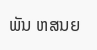ພັນ ຫສນຍ